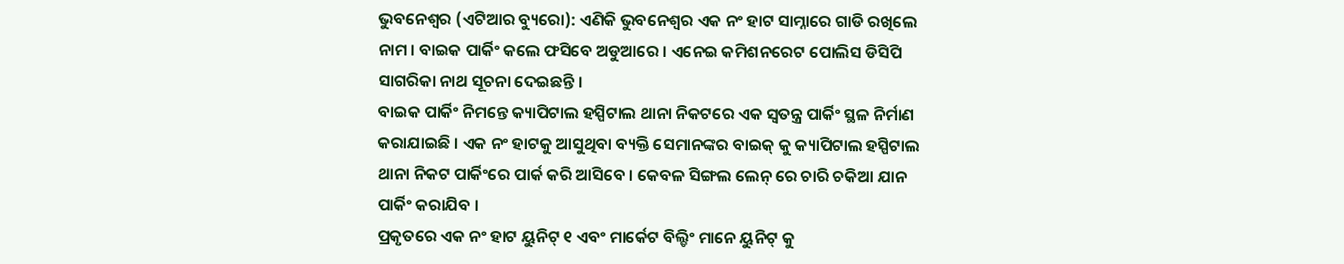ଭୁବନେଶ୍ୱର (ଏଟିଆର ବ୍ୟୁରୋ): ଏଣିକି ଭୁବନେଶ୍ୱର ଏକ ନଂ ହାଟ ସାମ୍ନାରେ ଗାଡି ରଖିଲେ ନାମ । ବାଇକ ପାର୍କିଂ କଲେ ଫସିବେ ଅଡୁଆରେ । ଏନେଇ କମିଶନରେଟ ପୋଲିସ ଡିସିପି ସାଗରିକା ନାଥ ସୂଚନା ଦେଇଛନ୍ତି ।
ବାଇକ ପାର୍କିଂ ନିମନ୍ତେ କ୍ୟାପିଟାଲ ହସ୍ପିଟାଲ ଥାନା ନିକଟରେ ଏକ ସ୍ୱତନ୍ତ୍ର ପାର୍କିଂ ସ୍ଥଳ ନିର୍ମାଣ କରାଯାଇଛି । ଏକ ନଂ ହାଟକୁ ଆସୁଥିବା ବ୍ୟକ୍ତି ସେମାନଙ୍କର ବାଇକ୍ କୁ କ୍ୟାପିଟାଲ ହସ୍ପିଟାଲ ଥାନା ନିକଟ ପାର୍କିଂରେ ପାର୍କ କରି ଆସିବେ । କେବଳ ସିଙ୍ଗଲ ଲେନ୍ ରେ ଚାରି ଚକିଆ ଯାନ ପାର୍କିଂ କରାଯିବ ।
ପ୍ରକୃତରେ ଏକ ନଂ ହାଟ ୟୁନିଟ୍ ୧ ଏବଂ ମାର୍କେଟ ବିଲ୍ଡିଂ ମାନେ ୟୁନିଟ୍ କୁ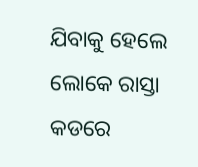ଯିବାକୁ ହେଲେ ଲୋକେ ରାସ୍ତା କଡରେ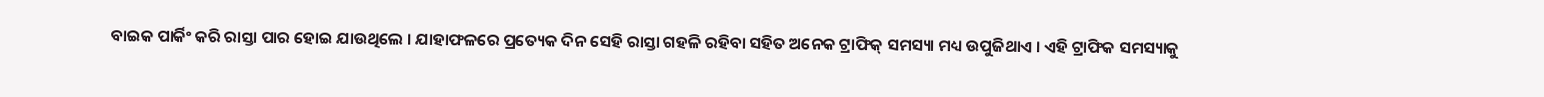ବାଇକ ପାର୍କିଂ କରି ରାସ୍ତା ପାର ହୋଇ ଯାଉଥିଲେ । ଯାହାଫଳରେ ପ୍ରତ୍ୟେକ ଦିନ ସେହି ରାସ୍ତା ଗହଳି ରହିବା ସହିତ ଅନେକ ଟ୍ରାଫିକ୍ ସମସ୍ୟା ମଧ୍ୟ ଉପୁଜିଥାଏ । ଏହି ଟ୍ରାଫିକ ସମସ୍ୟାକୁ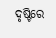ଦୃଷ୍ଟିରେ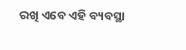ରଖି ଏବେ ଏହି ବ୍ୟବସ୍ଥା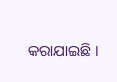କରାଯାଇଛି ।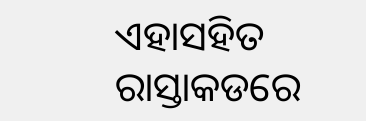ଏହାସହିତ ରାସ୍ତାକଡରେ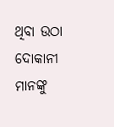ଥିବା ଉଠା ଦୋକାନୀ ମାନଙ୍କୁ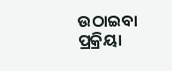ଉଠାଇବା ପ୍ରକ୍ରିୟା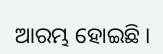ଆରମ୍ଭ ହୋଇଛି ।